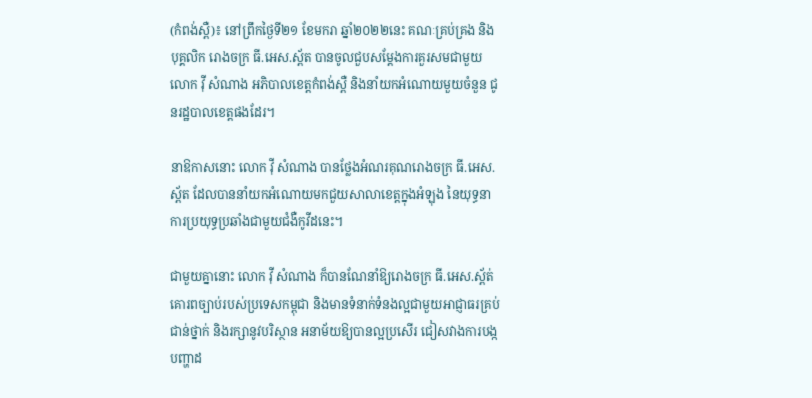(កំពង់ស្ពឺ)៖ នៅព្រឹកថ្ងៃទី២១ ខែមករា ឆ្នាំ២០២២នេះ គណៈគ្រប់គ្រង និងបុគ្គលិក រោងចក្រ ធី.អេស.ស្ព័ត បានចូលជួបសម្ដែងការគួរសមជាមួយ លោក វ៉ី សំណាង អភិបាលខេត្តកំពង់ស្ពឺ និងនាំយកអំណោយមួយចំនួន ជូនរដ្ឋបាលខេត្តផងដែរ។

នាឱកាសនោះ លោក វ៉ី សំណាង បានថ្លែងអំណរគុណរោងចក្រ ធី.អេស.ស្ព័ត ដែលបាននាំយកអំណោយមកជួយសាលាខេត្តក្នុងអំឡុង នៃយុទ្ធនាការប្រយុទ្ធប្រឆាំងជាមួយជំងឺកូវីដនេះ។

ជាមួយគ្នានោះ លោក វ៉ី សំណាង ក៏បានណែនាំឱ្យរោងចក្រ ធី.អេស.ស្ព័ត់ គោរពច្បាប់របស់ប្រទេសកម្ពុជា និងមានទំនាក់ទំនងល្អជាមួយអាជ្ញាធរគ្រប់ជាន់ថ្នាក់ និងរក្សានូវបរិស្ថាន អនាម័យឱ្យបានល្អប្រសើរ ជៀសវាងការបង្កបញ្ហាដ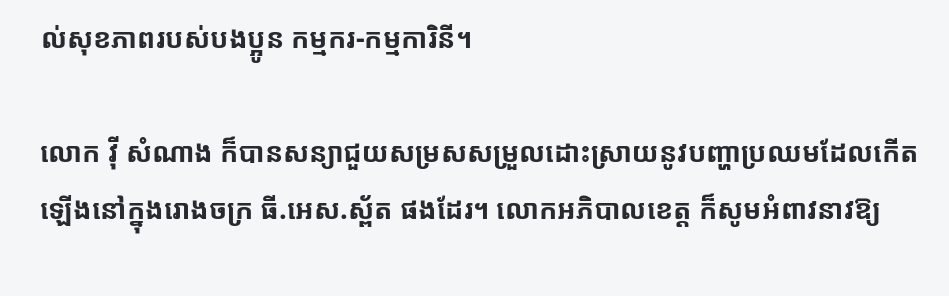ល់សុខភាពរបស់បងប្អូន កម្មករ-កម្មការិនី។

លោក វ៉ី សំណាង ក៏បានសន្យាជួយសម្រសសម្រួលដោះស្រាយនូវបញ្ហាប្រឈមដែលកើតឡើងនៅក្នុងរោងចក្រ ធី.អេស.ស្ព័ត ផងដែរ។ លោកអភិបាលខេត្ត ក៏សូមអំពាវនាវឱ្យ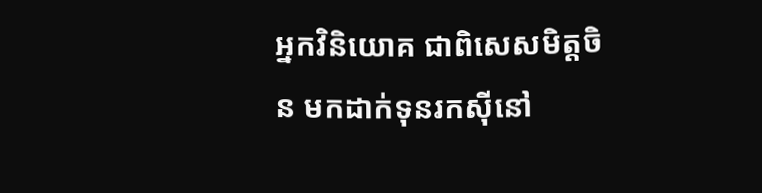អ្នកវិនិយោគ ជាពិសេសមិត្តចិន មកដាក់ទុនរកស៊ីនៅ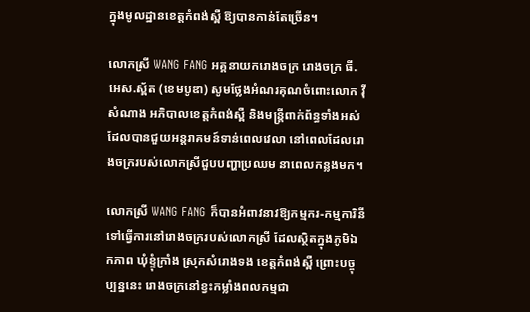ក្នុងមូលដ្ឋានខេត្តកំពង់ស្ពឺ ឱ្យបានកាន់តែច្រើន។

លោកស្រី WANG FANG អគ្គនាយករោងចក្រ រោងចក្រ ធី.អេស.ស្ព័ត (ខេមបូឌា) សូមថ្លែងអំណរគុណចំពោះលោក វ៉ី សំណាង អភិបាលខេត្តកំពង់ស្ពឺ និងមន្ត្រីពាក់ព័ន្ធទាំងអស់ ដែលបានជួយអន្តរាគមន៍ទាន់ពេលវេលា នៅពេលដែលរោងចក្ររបស់លោកស្រីជួបបញ្ហាប្រឈម នាពេលកន្លងមក។

លោកស្រី WANG FANG ក៏បានអំពាវនាវឱ្យកម្មករ-កម្មការិនី ទៅធ្វើការនៅរោងចក្ររបស់លោកស្រី ដែលស្ថិតក្នុងភូមិឯកភាព ឃុំខ្ទុំក្រាំង ស្រុកសំរោងទង ខេត្តកំពង់ស្ពឺ ព្រោះបច្ចុប្បន្ននេះ រោងចក្រនៅខ្វះកម្លាំងពលកម្មជា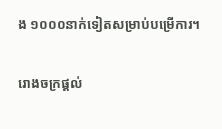ង ១០០០នាក់ទៀតសម្រាប់បម្រើការ។

រោងចក្រផ្ដល់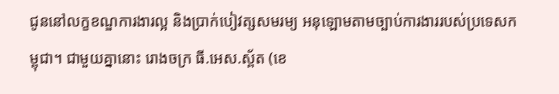ជូននៅលក្ខខណ្ឌការងារល្អ និងប្រាក់បៀវត្សសមរម្យ អនុឡោមតាមច្បាប់ការងាររបស់ប្រទេសកម្ពុជា។ ជាមួយគ្នានោះ រោងចក្រ ធី.អេស.ស្ព័ត (ខេ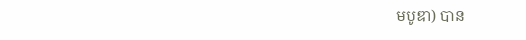មបូឌា) បាន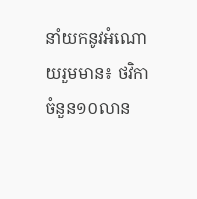នាំយកនូវអំណោយរួមមាន៖ ថវិកា ចំនួន១០លាន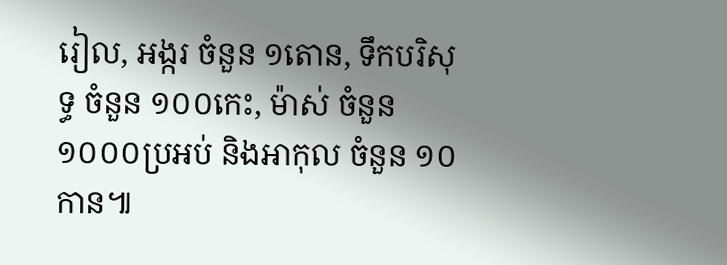រៀល, អង្ករ ចំនួន ១តោន, ទឹកបរិសុទ្ធ ចំនួន ១០០កេះ, ម៉ាស់ ចំនួន ១០០០ប្រអប់ និងអាកុល ចំនួន ១០កាន៕